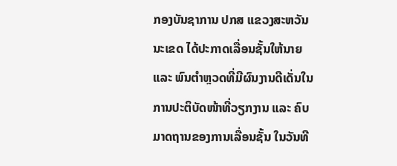ກອງບັນຊາການ ປກສ ແຂວງສະຫວັນນະເຂດ ໄດ້ປະກາດເລື່ອນຊັ້ນໃຫ້ນາຍ ແລະ ພົນຕຳຫຼວດທີ່ມີຜົນງານດີເດັ່ນໃນການປະຕິບັດໜ້າທີ່ວຽກງານ ແລະ ຄົບມາດຖານຂອງການເລື່ອນຊັ້ນ ໃນວັນທີ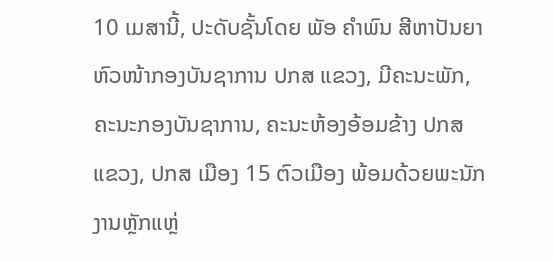10 ເມສານີ້, ປະດັບຊັ້ນໂດຍ ພັອ ຄຳພົນ ສີຫາປັນຍາ ຫົວໜ້າກອງບັນຊາການ ປກສ ແຂວງ, ມີຄະນະພັກ, ຄະນະກອງບັນຊາການ, ຄະນະຫ້ອງອ້ອມຂ້າງ ປກສ ແຂວງ, ປກສ ເມືອງ 15 ຕົວເມືອງ ພ້ອມດ້ວຍພະນັກງານຫຼັກແຫຼ່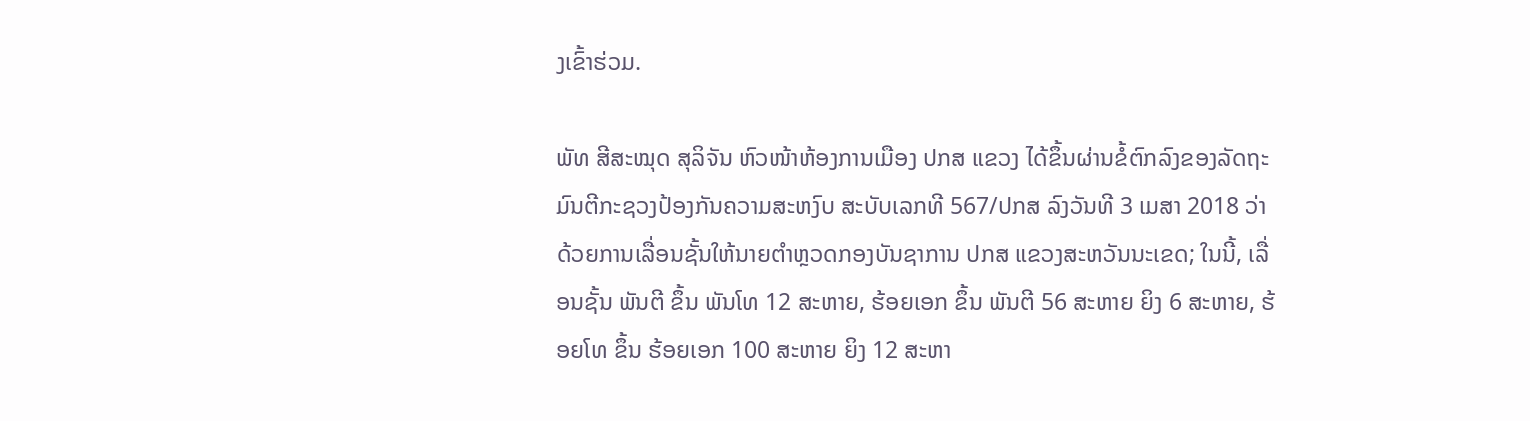ງເຂົ້າຮ່ວມ.

ພັທ ສີສະໝຸດ ສຸລິຈັນ ຫົວໜ້າຫ້ອງການເມືອງ ປກສ ແຂວງ ໄດ້ຂຶ້ນຜ່ານຂໍ້ຕົກລົງຂອງລັດຖະມົນຕີກະຊວງປ້ອງກັນຄວາມສະຫງົບ ສະບັບເລກທີ 567/ປກສ ລົງວັນທີ 3 ເມສາ 2018 ວ່າດ້ວຍການເລື່ອນຊັ້ນໃຫ້ນາຍຕຳຫຼວດກອງບັນຊາການ ປກສ ແຂວງສະຫວັນນະເຂດ; ໃນນີ້, ເລື່ອນຊັ້ນ ພັນຕີ ຂຶ້ນ ພັນໂທ 12 ສະຫາຍ, ຮ້ອຍເອກ ຂຶ້ນ ພັນຕີ 56 ສະຫາຍ ຍິງ 6 ສະຫາຍ, ຮ້ອຍໂທ ຂຶ້ນ ຮ້ອຍເອກ 100 ສະຫາຍ ຍິງ 12 ສະຫາ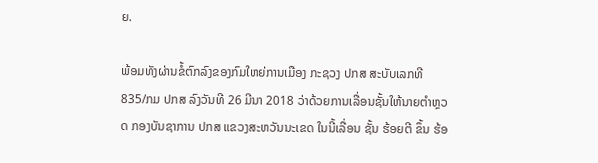ຍ.

ພ້ອມທັງຜ່ານຂໍ້ຕົກລົງຂອງກົມໃຫຍ່ການເມືອງ ກະຊວງ ປກສ ສະບັບເລກທີ 835/ກມ ປກສ ລົງວັນທີ 26 ມີນາ 2018 ວ່າດ້ວຍການເລື່ອນຊັ້ນໃຫ້ນາຍຕຳຫຼວດ ກອງບັນຊາການ ປກສ ແຂວງສະຫວັນນະເຂດ ໃນນີ້ເລື່ອນ ຊັ້ນ ຮ້ອຍຕີ ຂຶ້ນ ຮ້ອ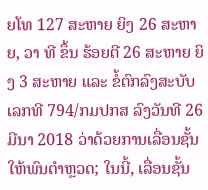ຍໂທ 127 ສະຫາຍ ຍິງ 26 ສະຫາຍ, ວາ ທີ ຂຶ້ນ ຮ້ອຍຕີ 26 ສະຫາຍ ຍິງ 3 ສະຫາຍ ແລະ ຂໍ້ຕົກລົງສະບັບເລກທີ 794/ກມປກສ ລົງວັນທີ 26 ມີນາ 2018 ວ່າດ້ວຍການເລື່ອນຊັ້ນໃຫ້ພົນຕຳຫຼວດ; ໃນນີ້, ເລື່ອນຊັ້ນ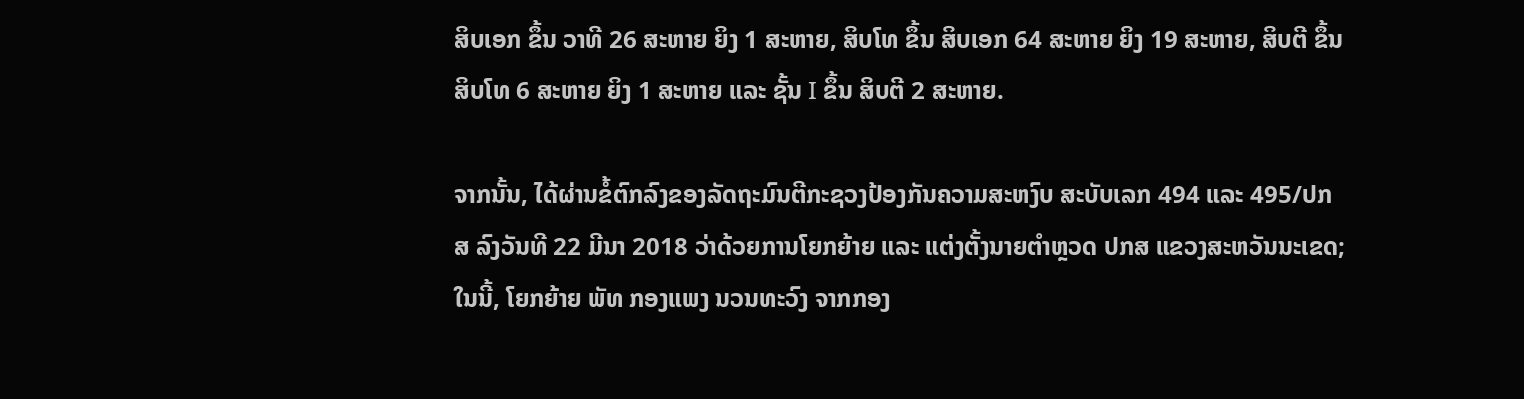ສິບເອກ ຂຶ້ນ ວາທີ 26 ສະຫາຍ ຍິງ 1 ສະຫາຍ, ສິບໂທ ຂຶ້ນ ສິບເອກ 64 ສະຫາຍ ຍິງ 19 ສະຫາຍ, ສິບຕີ ຂຶ້ນ ສິບໂທ 6 ສະຫາຍ ຍິງ 1 ສະຫາຍ ແລະ ຊັ້ນ I ຂຶ້ນ ສິບຕີ 2 ສະຫາຍ.

ຈາກນັ້ນ, ໄດ້ຜ່ານຂໍ້ຕົກລົງຂອງລັດຖະມົນຕີກະຊວງປ້ອງກັນຄວາມສະຫງົບ ສະບັບເລກ 494 ແລະ 495/ປກສ ລົງວັນທີ 22 ມີນາ 2018 ວ່າດ້ວຍການໂຍກຍ້າຍ ແລະ ແຕ່ງຕັ້ງນາຍຕຳຫຼວດ ປກສ ແຂວງສະຫວັນນະເຂດ; ໃນນີ້, ໂຍກຍ້າຍ ພັທ ກອງແພງ ນວນທະວົງ ຈາກກອງ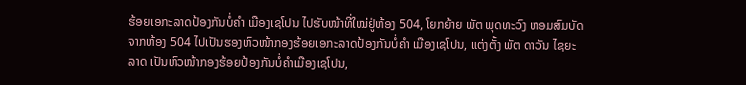ຮ້ອຍເອກະລາດປ້ອງກັນບໍ່ຄຳ ເມືອງເຊໂປນ ໄປຮັບໜ້າທີ່ໃໝ່ຢູ່ຫ້ອງ 504, ໂຍກຍ້າຍ ພັຕ ພຸດທະວົງ ຫອມສົມບັດ ຈາກຫ້ອງ 504 ໄປເປັນຮອງຫົວໜ້າກອງຮ້ອຍເອກະລາດປ້ອງກັນບໍ່ຄຳ ເມືອງເຊໂປນ, ແຕ່ງຕັ້ງ ພັຕ ດາວັນ ໄຊຍະລາດ ເປັນຫົວໜ້າກອງຮ້ອຍປ້ອງກັນບໍ່ຄຳເມືອງເຊໂປນ,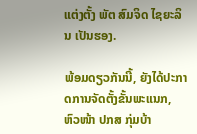ແຕ່ງຕັ້ງ ພັຕ ສົມຈິດ ໄຊຍະລິນ ເປັນຮອງ.

ພ້ອມດຽວກັນນີ້, ຍັງໄດ້ປະກາດການຈັດຕັ້ງຂັ້ນພະແນກ, ຫົວໜ້າ ປກສ ກຸ່ມບ້າ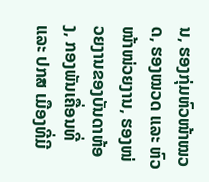ນ, ຮອງກຸ່ມຫົວໜ້າໝວດ, ຮອງໝວດ ແລະ ຫົວໜ້າໜ່ວຍງານ, ຮອງໜ່ວຍງານຂອງບັນດາຫ້ອງ, ກອງພັນເຄື່ອນທີ່ ແລະ ປກສ ເມືອງທີ່ມີ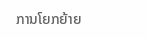ການໂຍກຍ້າຍ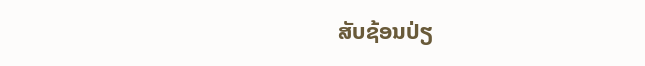ສັບຊ້ອນປ່ຽ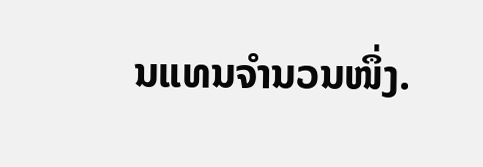ນແທນຈຳນວນໜຶ່ງ.